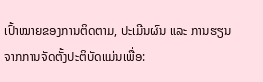ເປົ້າໝາຍຂອງການຕິດຕາມ, ປະເມີນຜົນ ແລະ ການຮຽນຈາກການຈັດຕັ້ງປະຕິບັດແມ່ນເພື່ອ: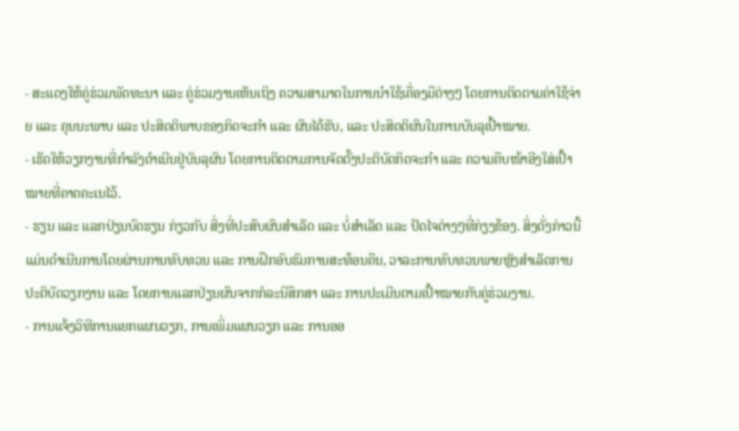- ສະແດງໃຫ້ຄູ່ຮ່ວມພັດທະນາ ແລະ ຄູ່ຮ່ວມງານເຫັນເຖິງ ຄວາມສາມາດໃນການນຳໃຊ້ເຄື່ອງມືຕ່າງໆ ໂດຍການຕິດຕາມຄ່າໃຊ້ຈ່າຍ ແລະ ຄຸນນະພາບ ແລະ ປະສິດຕິພາບຂອງກິດຈະກຳ ແລະ ຜົນໄດ້ຮັບ, ແລະ ປະສິດຕິຜົນໃນການບັນລຸເປົ້າໝາຍ.
- ເຮັດໃຫ້ວຽກງານທີ່ກຳລັງດຳເນີນຢູ່ບັນລຸຜົນ ໂດຍການຕິດຕາມການຈັດຕັ້ງປະຕິບັດກິດຈະກຳ ແລະ ຄວາມຄືບໜ້າອີງໃສ່ເປົ້າໝາຍທີ່ຄາດຄະເນໄວ້.
- ຮຽນ ແລະ ແລກປ່ຽນບົດຮຽນ ກ່ຽວກັບ ສິ່ງທີ່ປະສົບຜົນສຳເລັດ ແລະ ບໍ່ສຳເລັດ ແລະ ປັດໄຈຕ່າງໆທີ່ກ່ຽງຂ້ອງ. ສິ່ງດັ່ງກ່າວນີ້ ແມ່ນດຳເນີນການໂດຍຜ່ານການທົບທວນ ແລະ ການຝຶກອົບຮົມການສະທ້ອນຄືນ, ວາລະການທົບທວນພາຍຫຼັງສຳເລັດການປະຕິບັດວຽກງານ ແລະ ໂດຍການແລກປ່ຽນຜົນຈາກກໍລະນີສຶກສາ ແລະ ການປະເມີນຕາມເປົ້າໝາຍກັບຄູ່ຮ່ວມງານ.
- ການແຈ້ງວິທີການແຍກແຜນວຽກ, ການເພິ່ມແຜນວຽກ ແລະ ການອອ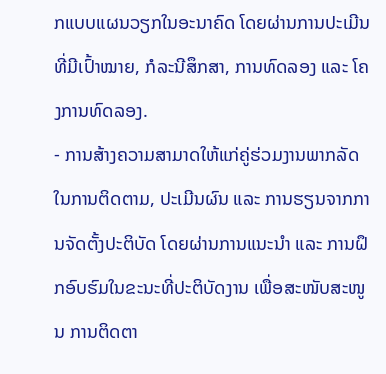ກແບບແຜນວຽກໃນອະນາຄົດ ໂດຍຜ່ານການປະເມີນທີ່ມີເປົ້າໝາຍ, ກໍລະນີສຶກສາ, ການທົດລອງ ແລະ ໂຄງການທົດລອງ.
- ການສ້າງຄວາມສາມາດໃຫ້ແກ່ຄູ່ຮ່ວມງານພາກລັດ ໃນການຕິດຕາມ, ປະເມີນຜົນ ແລະ ການຮຽນຈາກການຈັດຕັ້ງປະຕິບັດ ໂດຍຜ່ານການແນະນຳ ແລະ ການຝຶກອົບຮົມໃນຂະນະທີ່ປະຕິບັດງານ ເພື່ອສະໜັບສະໜູນ ການຕິດຕາ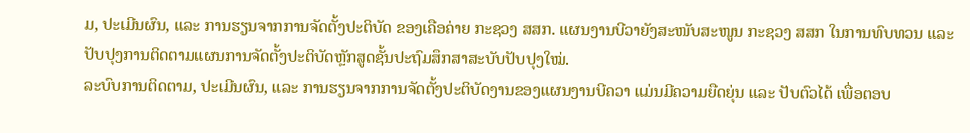ມ, ປະເມີນຜົນ, ແລະ ການຮຽນຈາກການຈັດຕັ້ງປະຕິບັດ ຂອງເຄືອຄ່າຍ ກະຊວງ ສສກ. ແຜນງານບີວາຍັງສະໜັບສະໜູນ ກະຊວງ ສສກ ໃນການທົບທວນ ແລະ ປັບປຸງການຕິດຕາມແຜນການຈັດຕັ້ງປະຕິບັດຫຼັກສູດຊັ້ນປະຖົມສຶກສາສະບັບປັບປຸງໃໝ່.
ລະບົບການຕິດຕາມ, ປະເມີນຜົນ, ແລະ ການຮຽນຈາກການຈັດຕັ້ງປະຕິບັດງານຂອງແຜນງານບີຄວາ ແມ່ນມີຄວາມຍືດຍຸ່ນ ແລະ ປັບຕົວໄດ້ ເພື່ອຕອບ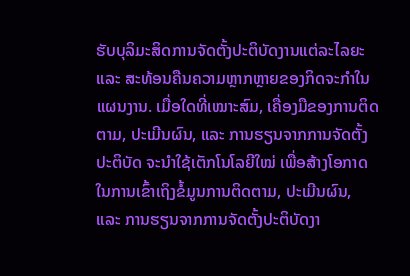ຮັບບຸລິມະສິດການຈັດຕັ້ງປະຕິບັດງານແຕ່ລະໄລຍະ ແລະ ສະທ້ອນຄືນຄວາມຫຼາກຫຼາຍຂອງກິດຈະກຳໃນແຜນງານ. ເມື່ອໃດທີ່ເໝາະສົມ, ເຄື່ອງມືຂອງການຕິດຕາມ, ປະເມີນຜົນ, ແລະ ການຮຽນຈາກການຈັດຕັ້ງປະຕິບັດ ຈະນຳໃຊ້ເຕັກໂນໂລຍີໃໝ່ ເພື່ອສ້າງໂອກາດໃນການເຂົ້າເຖິງຂໍ້ມູນການຕິດຕາມ, ປະເມີນຜົນ, ແລະ ການຮຽນຈາກການຈັດຕັ້ງປະຕິບັດງາ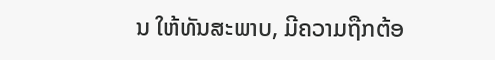ນ ໃຫ້ທັນສະພາບ, ມີຄວາມຖືກຕ້ອ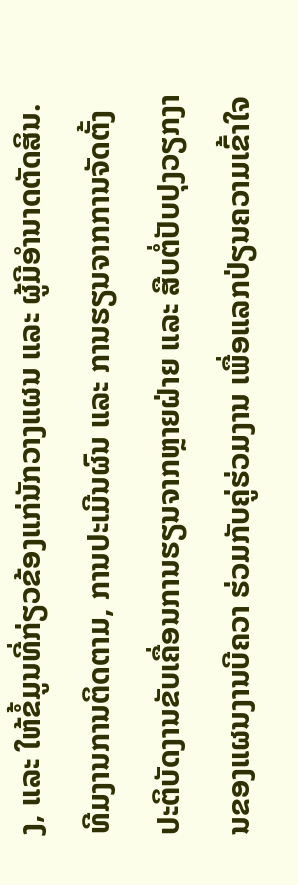ງ, ແລະ ໃຫ້ຂໍ້ມູນທີ່ກ່ຽວຂ້ອງແກ່ນັກວາງແຜນ ແລະ ຜູ້ມີອຳນາດຕັດສິນ. ທີມງານການຕິດຕາມ, ການປະເມີນຜົນ ແລະ ການຮຽນຈາກການຈັດຕັ້ງປະຕິບັດງານຂັບເຄື່ອນການຮຽນຈາກຫຼາຍຝ່າຍ ແລະ ສືບຕໍ່ປັບປຸງວຽກງານຂອງແຜນງານບີຄວາ ຮ່ວມກັບຄູ່ຮ່ວມງານ ເພື່ອແລກປ່ຽນຄວາມເຂົ້າໃຈ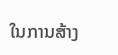ໃນການສ້າງ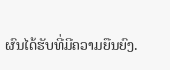ຜົນໄດ້ຮັບທີ່ມີຄວາມຍືນຍົງ.